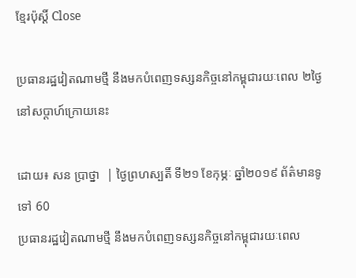ខ្មែរប៉ុស្ដិ៍ Close

ប្រធានរដ្ឋវៀតណាមថ្មី នឹងមកបំពេញទស្សនកិច្ចនៅកម្ពុជារយៈពេល ២ថ្ងៃ នៅសប្តាហ៍ក្រោយនេះ

ដោយ៖ សន ប្រាថ្នា  | ថ្ងៃព្រហស្បតិ៍ ទី២១ ខែកុម្ភៈ ឆ្នាំ២០១៩ ព័ត៌មានទូទៅ 60
ប្រធានរដ្ឋវៀតណាមថ្មី នឹងមកបំពេញទស្សនកិច្ចនៅកម្ពុជារយៈពេល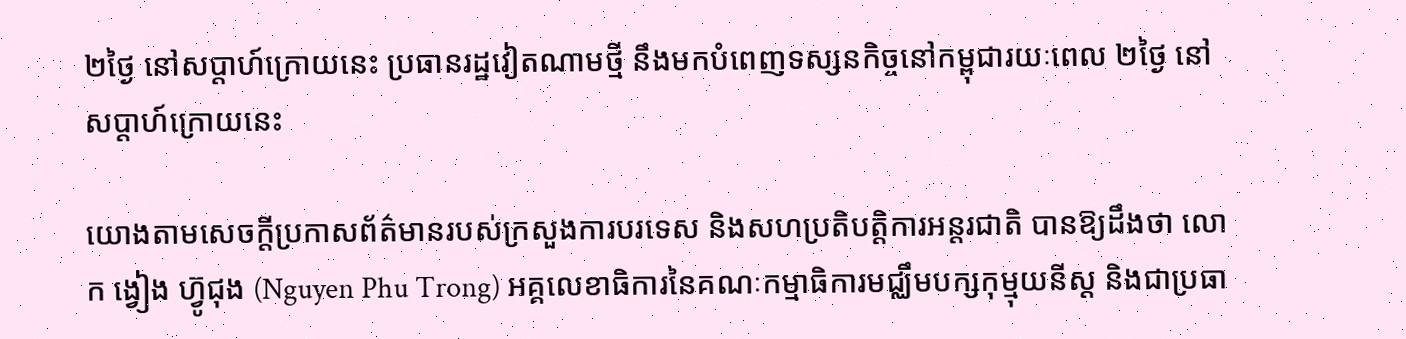២ថ្ងៃ នៅសប្តាហ៍ក្រោយនេះ ប្រធានរដ្ឋវៀតណាមថ្មី នឹងមកបំពេញទស្សនកិច្ចនៅកម្ពុជារយៈពេល ២ថ្ងៃ នៅសប្តាហ៍ក្រោយនេះ

យោងតាមសេចក្តីប្រកាសព័ត៌មានរបស់ក្រសួងការបរទេស និងសហប្រតិបត្តិការអន្តរជាតិ បានឱ្យដឹងថា លោក ង្វៀង ហ៊្វូជុង (Nguyen Phu Trong) អគ្គលេខាធិការនៃគណៈកម្មាធិការមជ្ឈឹមបក្សកុម្មុយនីស្ត និងជាប្រធា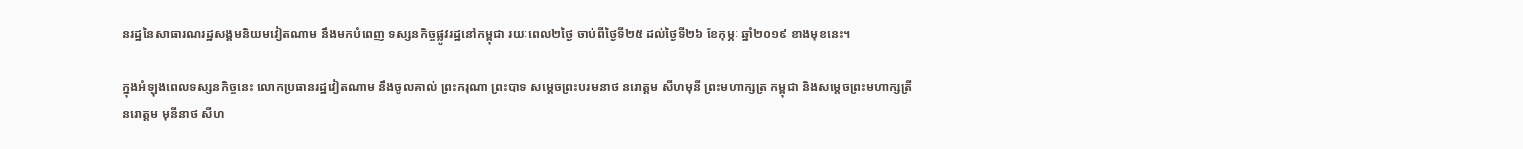នរដ្ឋនៃសាធារណរដ្ឋសង្គមនិយមវៀតណាម នឹងមកបំពេញ ទស្សនកិច្ចផ្លូវរដ្ឋនៅកម្ពុជា រយៈពេល២ថ្ងៃ ចាប់ពីថ្ងៃទី២៥ ដល់ថ្ងៃទី២៦ ខែកុម្ភៈ ឆ្នាំ២០១៩ ខាងមុខនេះ។

ក្នុងអំឡុងពេលទស្សនកិច្ចនេះ លោកប្រធានរដ្ឋវៀតណាម នឹងចូលគាល់ ព្រះករុណា ព្រះបាទ សម្តេចព្រះបរមនាថ នរោត្តម សីហមុនី ព្រះមហាក្សត្រ កម្ពុជា និងសម្តេចព្រះមហាក្សត្រី នរោត្តម មុនីនាថ សីហ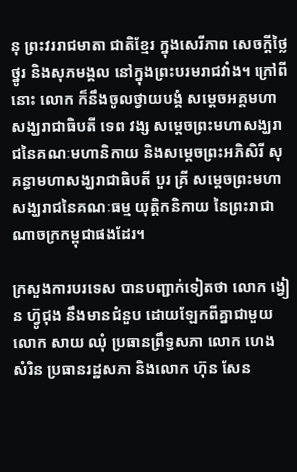នុ ព្រះវររាជមាតា ជាតិខ្មែរ ក្នុងសេរីភាព សេចក្តីថ្លៃថ្នូរ និងសុភមង្គល នៅក្នុងព្រះបរមរាជវាំង។ ក្រៅពីនោះ លោក ក៏នឹងចូលថ្វាយបង្គំ សម្តេចអគ្គមហាសង្ឃរាជាធិបតី ទេព វង្ស សម្តេចព្រះមហាសង្ឃរាជនៃគណៈមហានិកាយ និងសម្តេចព្រះអភិសិរី សុគន្ធាមហាសង្ឃរាជាធិបតី បួរ គ្រី សម្តេចព្រះមហាសង្ឃរាជនៃគណៈធម្ម យុត្តិកនិកាយ នៃព្រះរាជាណាចក្រកម្ពុជាផងដែរ។

ក្រសួងការបរទេស បានបញ្ជាក់ទៀតថា លោក ង្វៀន ហ៊្វូជុង នឹងមានជំនួប ដោយឡែកពីគ្នាជាមួយលោក សាយ ឈុំ ប្រធានព្រឹទ្ធសភា លោក ហេង សំរិន ប្រធានរដ្ឋសភា និងលោក ហ៊ុន សែន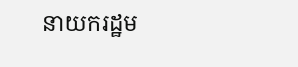នាយករដ្ឋម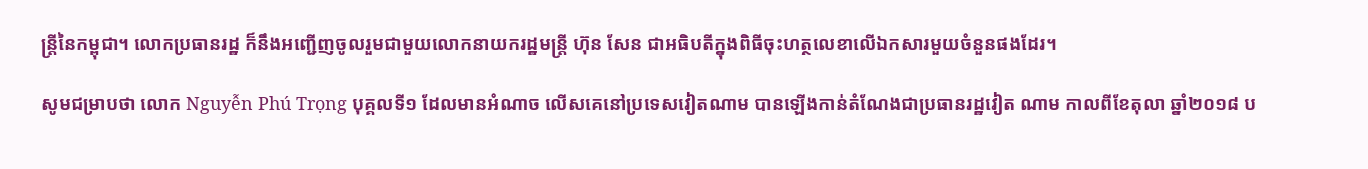ន្ត្រីនៃកម្ពុជា។ លោកប្រធានរដ្ឋ ក៏នឹងអញ្ជើញចូលរួមជាមួយលោកនាយករដ្ឋមន្រ្តី ហ៊ុន សែន ជាអធិបតីក្នុងពិធីចុះហត្ថលេខាលើឯកសារមួយចំនួនផងដែរ។

សូមជម្រាបថា លោក Nguyễn Phú Trọng បុគ្គលទី១ ដែលមានអំណាច លើសគេនៅប្រទេសវៀតណាម បានឡើងកាន់តំណែងជាប្រធានរដ្ឋវៀត ណាម កាលពីខែតុលា ឆ្នាំ២០១៨ ប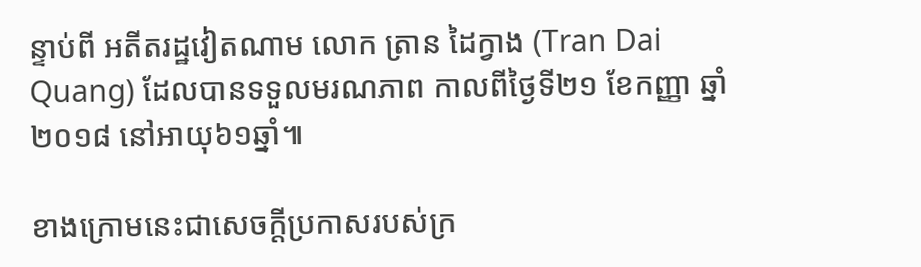ន្ទាប់ពី អតីតរដ្ឋវៀតណាម លោក ត្រាន ដៃក្វាង (Tran Dai Quang) ដែលបានទទួលមរណភាព កាលពីថ្ងៃទី២១ ខែកញ្ញា ឆ្នាំ២០១៨ នៅអាយុ៦១ឆ្នាំ៕

ខាងក្រោមនេះជាសេចក្តីប្រកាសរបស់ក្រ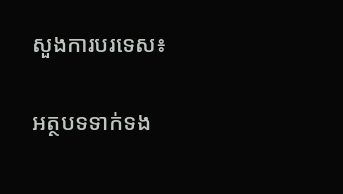សួងការបរទេស៖

អត្ថបទទាក់ទង